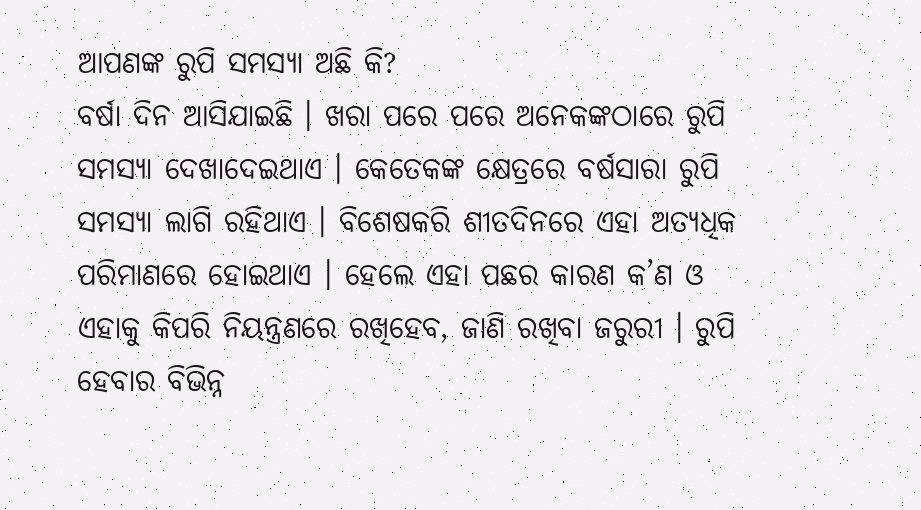ଆପଣଙ୍କ ରୁପି ସମସ୍ୟା ଅଛି କି?
ବର୍ଷା ଦିନ ଆସିଯାଇଛି । ଖରା ପରେ ପରେ ଅନେକଙ୍କଠାରେ ରୁପି ସମସ୍ୟା ଦେଖାଦେଇଥାଏ । କେତେକଙ୍କ କ୍ଷେତ୍ରରେ ବର୍ଷସାରା ରୁପି ସମସ୍ୟା ଲାଗି ରହିଥାଏ । ବିଶେଷକରି ଶୀତଦିନରେ ଏହା ଅତ୍ୟଧିକ ପରିମାଣରେ ହୋଇଥାଏ । ହେଲେ ଏହା ପଛର କାରଣ କ’ଣ ଓ ଏହାକୁ କିପରି ନିୟନ୍ତ୍ରଣରେ ରଖିହେବ, ଜାଣି ରଖିବା ଜରୁରୀ । ରୁପି ହେବାର ବିଭିନ୍ନ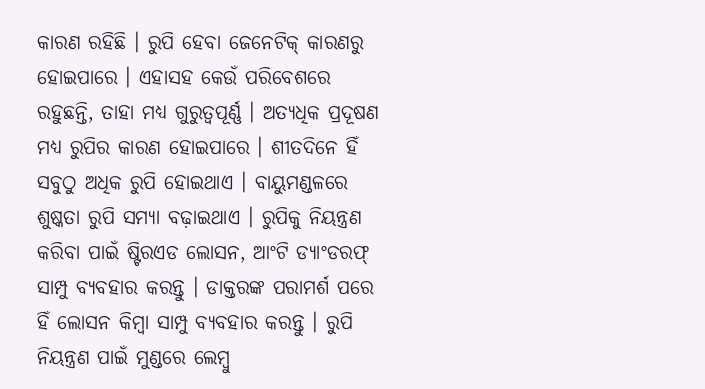କାରଣ ରହିଛି । ରୁପି ହେବା ଜେନେଟିକ୍ କାରଣରୁ ହୋଇପାରେ । ଏହାସହ କେଉଁ ପରିବେଶରେ ରହୁଛନ୍ତି, ତାହା ମଧ୍ୟ ଗୁରୁତ୍ୱପୂର୍ଣ୍ଣ । ଅତ୍ୟଧିକ ପ୍ରଦୂଷଣ ମଧ୍ୟ ରୁପିର କାରଣ ହୋଇପାରେ । ଶୀତଦିନେ ହିଁ ସବୁଠୁ ଅଧିକ ରୁପି ହୋଇଥାଏ । ବାୟୁମଣ୍ଡଳରେ ଶୁଷ୍କତା ରୁପି ସମ୍ୟା ବଢ଼ାଇଥାଏ । ରୁପିକୁ ନିୟନ୍ତ୍ରଣ କରିବା ପାଇଁ ଷ୍ଟିରଏଡ ଲୋସନ, ଆଂଟି ଡ୍ୟାଂଡରଫ୍ ସାମ୍ପୁ ବ୍ୟବହାର କରନ୍ତୁ । ଡାକ୍ତରଙ୍କ ପରାମର୍ଶ ପରେ ହିଁ ଲୋସନ କିମ୍ବା ସାମ୍ପୁ ବ୍ୟବହାର କରନ୍ତୁ । ରୁପି ନିୟନ୍ତ୍ରଣ ପାଇଁ ମୁଣ୍ଡରେ ଲେମ୍ବୁ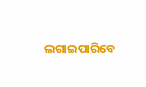ଲଗାଇପାରିବେ